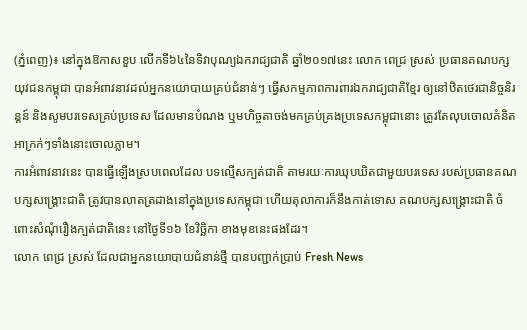(ភ្នំពេញ)៖ នៅក្នុងឱកាសខួប លើកទី៦៤នៃទិវាបុណ្យឯករាជ្យជាតិ ឆ្នាំ២០១៧នេះ លោក ពេជ្រ ស្រស់ ប្រធានគណបក្សយុវជនកម្ពុជា បានអំពាវនាវដល់អ្នកនយោបាយគ្រប់ជំនាន់ៗ ធ្វើសកម្មភាពការពារឯករាជ្យជាតិខ្មែរ ឲ្យនៅឋិតថេរជានិច្ចនិរន្តន៍ និងសូមបរទេសគ្រប់ប្រទេស ដែលមានបំណង ឬមហិច្ចតាចង់មកគ្រប់គ្រងប្រទេសកម្ពុជានោះ ត្រូវតែលុបចោលគំនិតអាក្រក់ៗទាំងនោះចោលភ្លាម។
ការអំពាវនាវនេះ បានធ្វើឡើងស្របពេលដែល បទល្មើសក្បត់ជាតិ តាមរយៈការឃុបឃិតជាមួយបរទេស របស់ប្រធានគណបក្សសង្រ្គោះជាតិ ត្រូវបានលាតត្រដាងនៅក្នុងប្រទេសកម្ពុជា ហើយតុលាការក៏នឹងកាត់ទោស គណបក្សសង្រ្គោះជាតិ ចំពោះសំណុំរឿងក្បត់ជាតិនេះ នៅថ្ងៃទី១៦ ខែវិច្ឆិកា ខាងមុខនេះផងដែរ។
លោក ពេជ្រ ស្រស់ ដែលជាអ្នកនយោបាយជំនាន់ថ្មី បានបញ្ជាក់ប្រាប់ Fresh News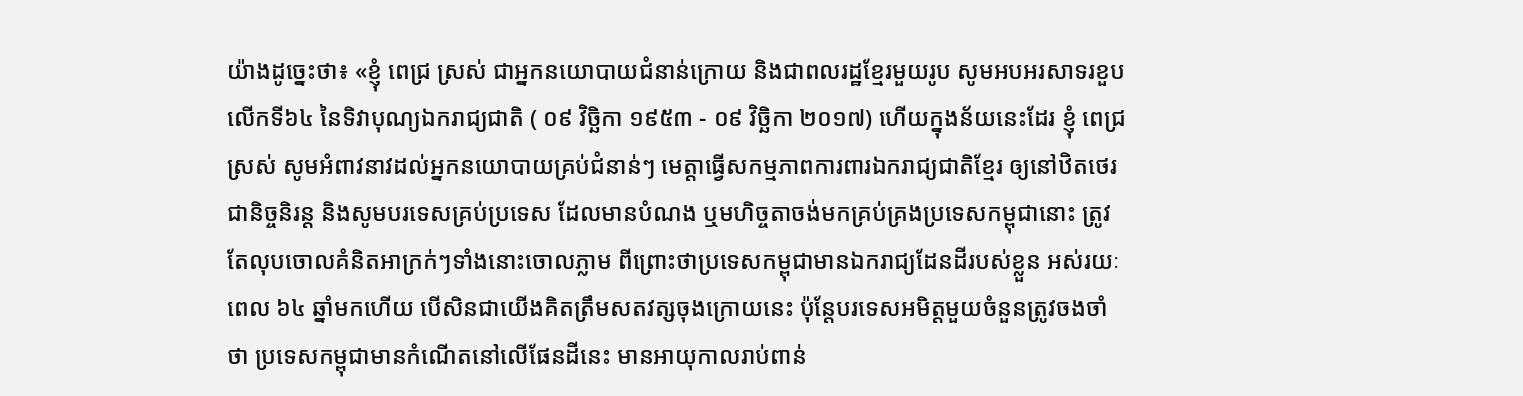យ៉ាងដូច្នេះថា៖ «ខ្ញុំ ពេជ្រ ស្រស់ ជាអ្នកនយោបាយជំនាន់ក្រោយ និងជាពលរដ្ឋខ្មែរមួយរូប សូមអបអរសាទរខួបលើកទី៦៤ នៃទិវាបុណ្យឯករាជ្យជាតិ ( ០៩ វិច្ឆិកា ១៩៥៣ - ០៩ វិច្ឆិកា ២០១៧) ហើយក្នុងន័យនេះដែរ ខ្ញុំ ពេជ្រ ស្រស់ សូមអំពាវនាវដល់អ្នកនយោបាយគ្រប់ជំនាន់ៗ មេត្តាធ្វើសកម្មភាពការពារឯករាជ្យជាតិខ្មែរ ឲ្យនៅឋិតថេរជានិច្ចនិរន្ត និងសូមបរទេសគ្រប់ប្រទេស ដែលមានបំណង ឬមហិច្ចតាចង់មកគ្រប់គ្រងប្រទេសកម្ពុជានោះ ត្រូវតែលុបចោលគំនិតអាក្រក់ៗទាំងនោះចោលភ្លាម ពីព្រោះថាប្រទេសកម្ពុជាមានឯករាជ្យដែនដីរបស់ខ្លួន អស់រយៈពេល ៦៤ ឆ្នាំមកហើយ បើសិនជាយើងគិតត្រឹមសតវត្សចុងក្រោយនេះ ប៉ុន្តែបរទេសអមិត្តមួយចំនួនត្រូវចងចាំថា ប្រទេសកម្ពុជាមានកំណើតនៅលើផែនដីនេះ មានអាយុកាលរាប់ពាន់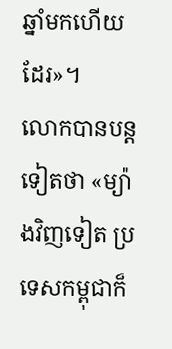ឆ្នាំមកហើយដែរ»។
លោកបានបន្តទៀតថា «ម្យ៉ាងវិញទៀត ប្រទេសកម្ពុជាក៏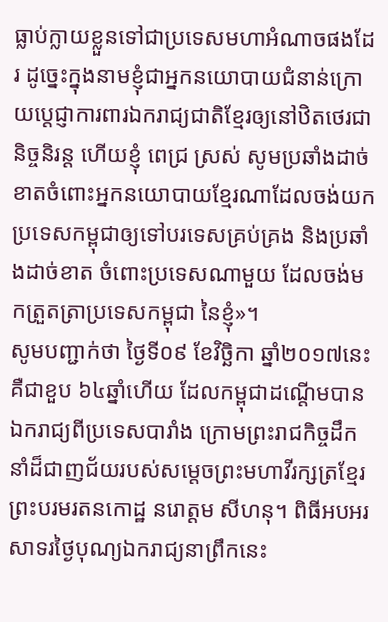ធ្លាប់ក្លាយខ្លួនទៅជាប្រទេសមហាអំណាចផងដែរ ដូច្នេះក្នុងនាមខ្ញុំជាអ្នកនយោបាយជំនាន់ក្រោយបេ្តជ្ញាការពារឯករាជ្យជាតិខ្មែរឲ្យនៅឋិតថេរជានិច្ចនិរន្ត ហើយខ្ញុំ ពេជ្រ ស្រស់ សូមប្រឆាំងដាច់ខាតចំពោះអ្នកនយោបាយខ្មែរណាដែលចង់យកប្រទេសកម្ពុជាឲ្យទៅបរទេសគ្រប់គ្រង និងប្រឆាំងដាច់ខាត ចំពោះប្រទេសណាមួយ ដែលចង់មកត្រួតត្រាប្រទេសកម្ពុជា នៃខ្ញុំ»។
សូមបញ្ជាក់ថា ថ្ងៃទី០៩ ខែវិច្ឆិកា ឆ្នាំ២០១៧នេះ គឺជាខួប ៦៤ឆ្នាំហើយ ដែលកម្ពុជាដណ្តើមបានឯករាជ្យពីប្រទេសបារាំង ក្រោមព្រះរាជកិច្ចដឹកនាំដ៏ជាញជ័យរបស់សម្តេចព្រះមហាវីរក្សត្រខ្មែរ ព្រះបរមរតនកោដ្ឋ នរោត្តម សីហនុ។ ពិធីអបអរសាទរថ្ងៃបុណ្យឯករាជ្យនាព្រឹកនេះ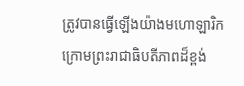ត្រូវបានធ្វើឡើងយ៉ាងមហោឡារិក ក្រោមព្រះរាជាធិបតីភាពដ៏ខ្ពង់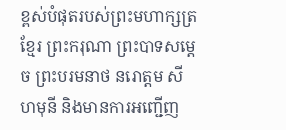ខ្ពស់បំផុតរបស់ព្រះមហាក្សត្រខ្មែរ ព្រះករុណា ព្រះបាទសម្តេច ព្រះបរមនាថ នរោត្តម សីហមុនី និងមានការអញ្ជើញ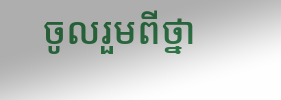ចូលរួមពីថ្នា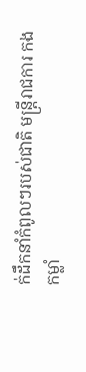ក់ដឹកនាំកំពូលៗរបស់ជាតិ មន្រ្តីរាជការ កងកម្លាំ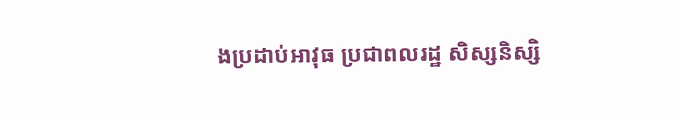ងប្រដាប់អាវុធ ប្រជាពលរដ្ឋ សិស្សនិស្សិ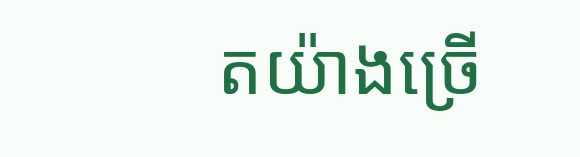តយ៉ាងច្រើ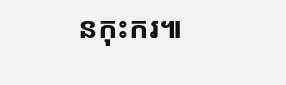នកុះករ៕